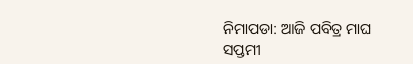ନିମାପଡା: ଆଜି ପବିତ୍ର ମାଘ ସପ୍ତମୀ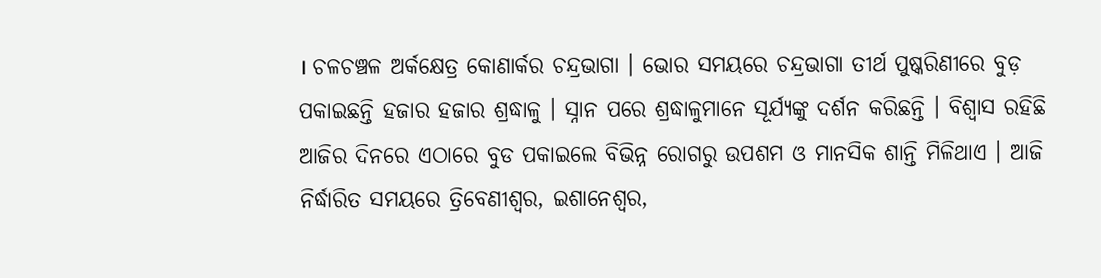। ଚଳଚଞ୍ଚଳ ଅର୍କକ୍ଷେତ୍ର କୋଣାର୍କର ଚନ୍ଦ୍ରଭାଗା । ଭୋର ସମୟରେ ଚନ୍ଦ୍ରଭାଗା ତୀର୍ଥ ପୁଷ୍କରିଣୀରେ ବୁଡ଼ ପକାଇଛନ୍ତି ହଜାର ହଜାର ଶ୍ରଦ୍ଧାଳୁ । ସ୍ନାନ ପରେ ଶ୍ରଦ୍ଧାଳୁମାନେ ସୂର୍ଯ୍ୟଙ୍କୁ ଦର୍ଶନ କରିଛନ୍ତି । ବିଶ୍ବାସ ରହିଛି ଆଜିର ଦିନରେ ଏଠାରେ ବୁଡ ପକାଇଲେ ବିଭିନ୍ନ ରୋଗରୁ ଉପଶମ ଓ ମାନସିକ ଶାନ୍ତି ମିଳିଥାଏ । ଆଜି ନିର୍ଦ୍ଧାରିତ ସମୟରେ ତ୍ରିବେଣୀଶ୍ଵର, ଇଶାନେଶ୍ଵର,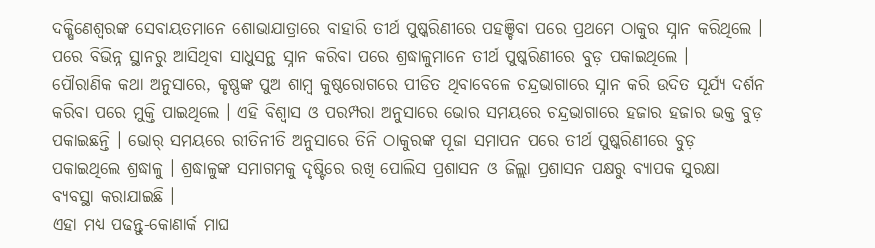ଦକ୍ଷିଣେଶ୍ବରଙ୍କ ସେବାୟତମାନେ ଶୋଭାଯାତ୍ରାରେ ବାହାରି ତୀର୍ଥ ପୁଷ୍କରିଣୀରେ ପହଞ୍ଚିବା ପରେ ପ୍ରଥମେ ଠାକୁର ସ୍ନାନ କରିଥିଲେ । ପରେ ବିଭିନ୍ନ ସ୍ଥାନରୁ ଆସିଥିବା ସାଧୁସନ୍ଥ ସ୍ନାନ କରିବା ପରେ ଶ୍ରଦ୍ଧାଳୁମାନେ ତୀର୍ଥ ପୁଷ୍କରିଣୀରେ ବୁଡ଼ ପକାଇଥିଲେ ।
ପୌରାଣିକ କଥା ଅନୁସାରେ, କୃଷ୍ଣଙ୍କ ପୁଅ ଶାମ୍ଵ କୁଷ୍ଠରୋଗରେ ପୀଡିତ ଥିବାବେଳେ ଚନ୍ଦ୍ରଭାଗାରେ ସ୍ନାନ କରି ଉଦିତ ସୂର୍ଯ୍ୟ ଦର୍ଶନ କରିବା ପରେ ମୁକ୍ତି ପାଇଥିଲେ । ଏହି ବିଶ୍ଵାସ ଓ ପରମ୍ପରା ଅନୁସାରେ ଭୋର ସମୟରେ ଚନ୍ଦ୍ରଭାଗାରେ ହଜାର ହଜାର ଭକ୍ତ ବୁଡ଼ ପକାଇଛନ୍ତି । ଭୋର୍ ସମୟରେ ରୀତିନୀତି ଅନୁସାରେ ତିନି ଠାକୁରଙ୍କ ପୂଜା ସମାପନ ପରେ ତୀର୍ଥ ପୁଷ୍କରିଣୀରେ ବୁଡ଼ ପକାଇଥିଲେ ଶ୍ରଦ୍ଧାଳୁ । ଶ୍ରଦ୍ଧାଳୁଙ୍କ ସମାଗମକୁ ଦୃଷ୍ଟିରେ ରଖି ପୋଲିସ ପ୍ରଶାସନ ଓ ଜିଲ୍ଲା ପ୍ରଶାସନ ପକ୍ଷରୁ ବ୍ୟାପକ ସୁରକ୍ଷା ବ୍ୟବସ୍ଥା କରାଯାଇଛି ।
ଏହା ମଧ୍ୟ ପଢନ୍ତୁ-କୋଣାର୍କ ମାଘ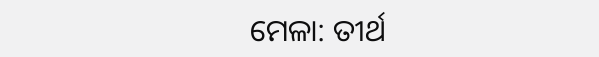ମେଳା: ତୀର୍ଥ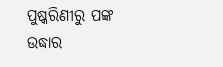ପୁଷ୍କରିଣୀରୁ ପଙ୍କ ଉଦ୍ଧାର